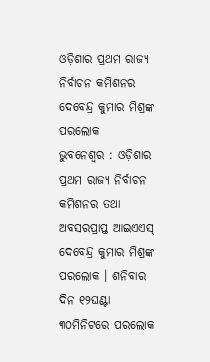ଓଡ଼ିଶାର ପ୍ରଥମ ରାଜ୍ୟ ନିର୍ବାଚନ କମିଶନର ଦେବେନ୍ଦ୍ର କୁମାର ମିଶ୍ରଙ୍କ ପରଲୋକ
ଭୁବନେଶ୍ୱର : ଓଡ଼ିଶାର ପ୍ରଥମ ରାଜ୍ୟ ନିର୍ବାଚନ କମିଶନର ତଥା ଅବସରପ୍ରାପ୍ତ ଆଇଏଏସ୍ ଦେବେନ୍ଦ୍ର କୁମାର ମିଶ୍ରଙ୍କ ପରଲୋକ । ଶନିବାର ଦିନ ୧୨ଘଣ୍ଟା ୩୦ମିନିଟରେ ପରଲୋକ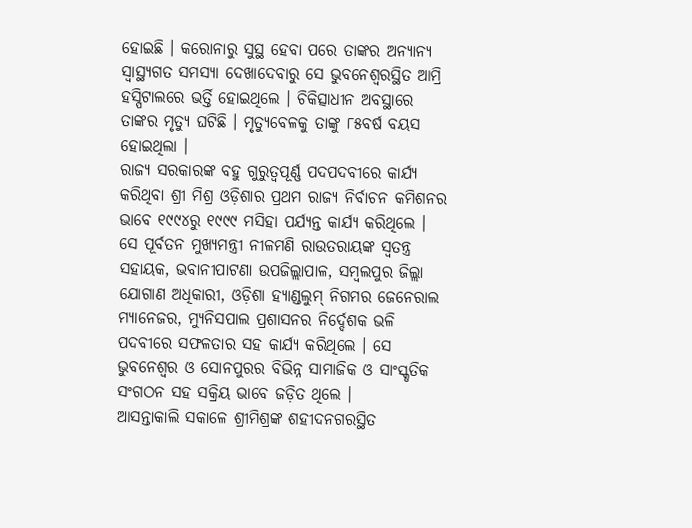ହୋଇଛି । କରୋନାରୁ ସୁସ୍ଥ ହେବା ପରେ ତାଙ୍କର ଅନ୍ୟାନ୍ୟ ସ୍ୱାସ୍ଥ୍ୟଗତ ସମସ୍ୟା ଦେଖାଦେବାରୁ ସେ ଭୁବନେଶ୍ୱରସ୍ଥିତ ଆମ୍ରି ହସ୍ପିଟାଲରେ ଭର୍ତ୍ତି ହୋଇଥିଲେ । ଚିକିତ୍ସାଧୀନ ଅବସ୍ଥାରେ ତାଙ୍କର ମୃତ୍ୟୁ ଘଟିଛି । ମୃତ୍ୟୁବେଳକୁ ତାଙ୍କୁ ୮୫ବର୍ଷ ବୟସ ହୋଇଥିଲା ।
ରାଜ୍ୟ ସରକାରଙ୍କ ବହୁ ଗୁରୁତ୍ୱପୂର୍ଣ୍ଣ ପଦପଦବୀରେ କାର୍ଯ୍ୟ କରିଥିବା ଶ୍ରୀ ମିଶ୍ର ଓଡ଼ିଶାର ପ୍ରଥମ ରାଜ୍ୟ ନିର୍ବାଚନ କମିଶନର ଭାବେ ୧୯୯୪ରୁ ୧୯୯୯ ମସିହା ପର୍ଯ୍ୟନ୍ତ କାର୍ଯ୍ୟ କରିଥିଲେ । ସେ ପୂର୍ବତନ ମୁଖ୍ୟମନ୍ତ୍ରୀ ନୀଳମଣି ରାଉତରାୟଙ୍କ ସ୍ୱତନ୍ତ୍ର ସହାୟକ, ଭବାନୀପାଟଣା ଉପଜିଲ୍ଲାପାଳ, ସମ୍ବଲପୁର ଜିଲ୍ଲା ଯୋଗାଣ ଅଧିକାରୀ, ଓଡ଼ିଶା ହ୍ୟାଣ୍ଡଲୁମ୍ ନିଗମର ଜେନେରାଲ ମ୍ୟାନେଜର, ମ୍ୟୁନିସପାଲ ପ୍ରଶାସନର ନିର୍ଦ୍ଦେଶକ ଭଳି ପଦବୀରେ ସଫଳତାର ସହ କାର୍ଯ୍ୟ କରିଥିଲେ । ସେ ଭୁବନେଶ୍ୱର ଓ ସୋନପୁରର ବିଭିନ୍ନ ସାମାଜିକ ଓ ସାଂସ୍କୃତିକ ସଂଗଠନ ସହ ସକ୍ରିୟ ଭାବେ ଜଡ଼ିତ ଥିଲେ ।
ଆସନ୍ତାକାଲି ସକାଳେ ଶ୍ରୀମିଶ୍ରଙ୍କ ଶହୀଦନଗରସ୍ଥିତ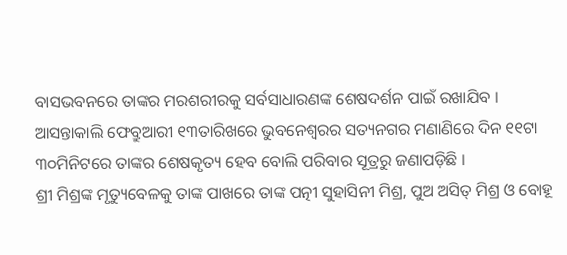ବାସଭବନରେ ତାଙ୍କର ମରଶରୀରକୁ ସର୍ବସାଧାରଣଙ୍କ ଶେଷଦର୍ଶନ ପାଇଁ ରଖାଯିବ । ଆସନ୍ତାକାଲି ଫେବ୍ରୁଆରୀ ୧୩ତାରିଖରେ ଭୁବନେଶ୍ୱରର ସତ୍ୟନଗର ମଣାଣିରେ ଦିନ ୧୧ଟା ୩୦ମିନିଟରେ ତାଙ୍କର ଶେଷକୃତ୍ୟ ହେବ ବୋଲି ପରିବାର ସୂତ୍ରରୁ ଜଣାପଡ଼ିଛି ।
ଶ୍ରୀ ମିଶ୍ରଙ୍କ ମୃତ୍ୟୁବେଳକୁ ତାଙ୍କ ପାଖରେ ତାଙ୍କ ପତ୍ନୀ ସୁହାସିନୀ ମିଶ୍ର, ପୁଅ ଅସିତ୍ ମିଶ୍ର ଓ ବୋହୂ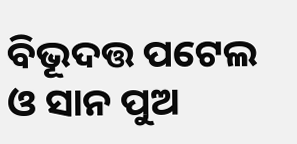ବିଭୂଦତ୍ତ ପଟେଲ ଓ ସାନ ପୁଅ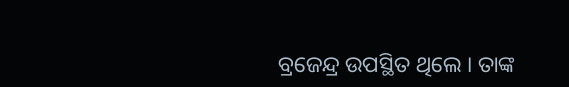ବ୍ରଜେନ୍ଦ୍ର ଉପସ୍ଥିତ ଥିଲେ । ତାଙ୍କ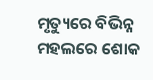ମୃତ୍ୟୁରେ ବିଭିନ୍ନ ମହଲରେ ଶୋକ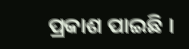ପ୍ରକାଶ ପାଇଛି ।